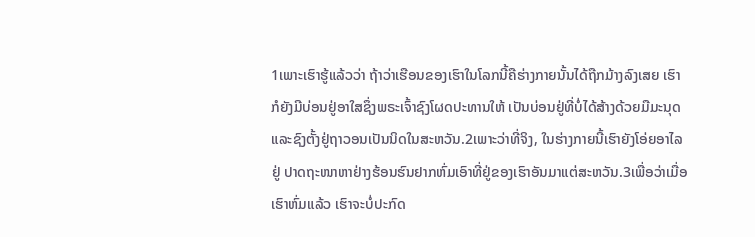1ເພາະເຮົາຮູ້ແລ້ວວ່າ ຖ້າວ່າເຮືອນຂອງເຮົາໃນໂລກນີ້ຄືຮ່າງກາຍນັ້ນໄດ້ຖືກມ້າງລົງເສຍ ເຮົາກໍຍັງມີບ່ອນຢູ່ອາໃສຊຶ່ງພຣະເຈົ້າຊົງໂຜດປະທານໃຫ້ ເປັນບ່ອນຢູ່ທີ່ບໍ່ໄດ້ສ້າງດ້ວຍມືມະນຸດ ແລະຊົງຕັ້ງຢູ່ຖາວອນເປັນນິດໃນສະຫວັນ.2ເພາະວ່າທີ່ຈິງ, ໃນຮ່າງກາຍນີ້ເຮົາຍັງໂອ່ຍອາໄລຢູ່ ປາດຖະໜາຫາຢ່າງຮ້ອນຮົນຢາກຫົ່ມເອົາທີ່ຢູ່ຂອງເຮົາອັນມາແຕ່ສະຫວັນ.3ເພື່ອວ່າເມື່ອເຮົາຫົ່ມແລ້ວ ເຮົາຈະບໍ່ປະກົດ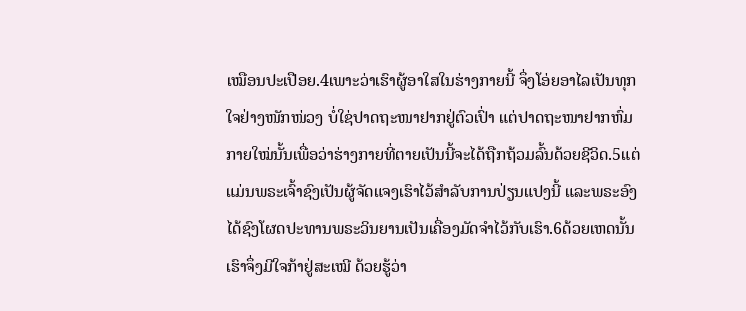ເໝືອນປະເປືອຍ.4ເພາະວ່າເຮົາຜູ້ອາໃສໃນຮ່າງກາຍນີ້ ຈຶ່ງໂອ່ຍອາໄລເປັນທຸກໃຈຢ່າງໜັກໜ່ວງ ບໍ່ໃຊ່ປາດຖະໜາຢາກຢູ່ຕົວເປົ່າ ແຕ່ປາດຖະໜາຢາກຫົ່ມກາຍໃໝ່ນັ້ນເພື່ອວ່າຮ່າງກາຍທີ່ຕາຍເປັນນີ້ຈະໄດ້ຖືກຖ້ວມລົ້ນດ້ວຍຊີວິດ.5ແຕ່ແມ່ນພຣະເຈົ້າຊົງເປັນຜູ້ຈັດແຈງເຮົາໄວ້ສຳລັບການປ່ຽນແປງນີ້ ແລະພຣະອົງໄດ້ຊົງໂຜດປະທານພຣະວິນຍານເປັນເຄື່ອງມັດຈຳໄວ້ກັບເຮົາ.6ດ້ວຍເຫດນັ້ນເຮົາຈຶ່ງມີໃຈກ້າຢູ່ສະເໝີ ດ້ວຍຮູ້ວ່າ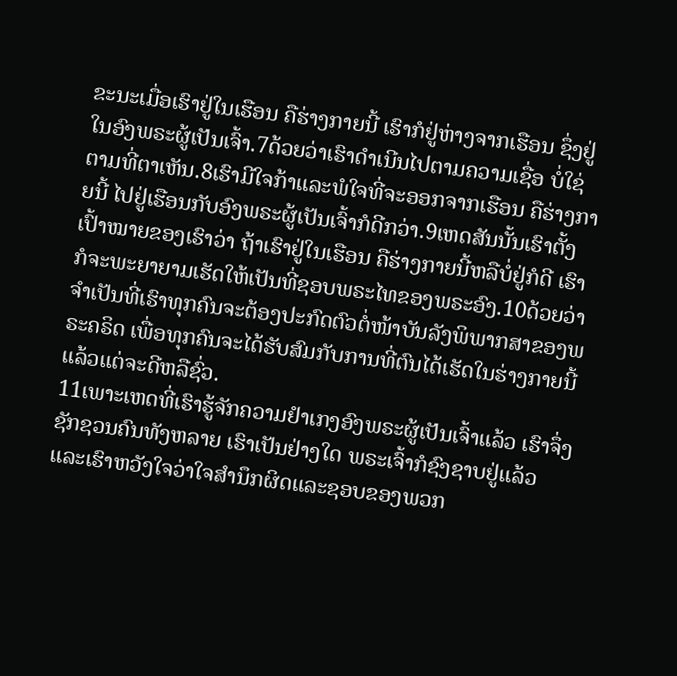ຂະນະເມື່ອເຮົາຢູ່ໃນເຮືອນ ຄືຮ່າງກາຍນີ້ ເຮົາກໍຢູ່ຫ່າງຈາກເຮືອນ ຊຶ່ງຢູ່ໃນອົງພຣະຜູ້ເປັນເຈົ້າ.7ດ້ວຍວ່າເຮົາດຳເນີນໄປຕາມຄວາມເຊື່ອ ບໍ່ໃຊ່ຕາມທີ່ຕາເຫັນ.8ເຮົາມີໃຈກ້າແລະພໍໃຈທີ່ຈະອອກຈາກເຮືອນ ຄືຮ່າງກາຍນີ້ ໄປຢູ່ເຮືອນກັບອົງພຣະຜູ້ເປັນເຈົ້າກໍດີກວ່າ.9ເຫດສັນນັ້ນເຮົາຕັ້ງເປົ້າໝາຍຂອງເຮົາວ່າ ຖ້າເຮົາຢູ່ໃນເຮືອນ ຄືຮ່າງກາຍນີ້ຫລືບໍ່ຢູ່ກໍດີ ເຮົາກໍຈະພະຍາຍາມເຮັດໃຫ້ເປັນທີ່ຊອບພຣະໄທຂອງພຣະອົງ.10ດ້ວຍວ່າຈຳເປັນທີ່ເຮົາທຸກຄົນຈະຕ້ອງປະກົດຕົວຕໍ່ໜ້າບັນລັງພິພາກສາຂອງພຣະຄຣິດ ເພື່ອທຸກຄົນຈະໄດ້ຮັບສົມກັບການທີ່ຕົນໄດ້ເຮັດໃນຮ່າງກາຍນີ້ ແລ້ວແຕ່ຈະດີຫລືຊົ່ວ.
11ເພາະເຫດທີ່ເຮົາຮູ້ຈັກຄວາມຢຳເກງອົງພຣະຜູ້ເປັນເຈົ້າແລ້ວ ເຮົາຈຶ່ງຊັກຊວນຄົນທັງຫລາຍ ເຮົາເປັນຢ່າງໃດ ພຣະເຈົ້າກໍຊົງຊາບຢູ່ແລ້ວ ແລະເຮົາຫວັງໃຈວ່າໃຈສຳນຶກຜິດແລະຊອບຂອງພວກ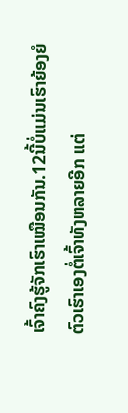ເຈົ້າຄົງຮູ້ຈັກເຮົາເໝືອນກັນ.12ນີ້ບໍ່ແມ່ນເຮົາຍ້ອງຍໍຕົວເຮົາເອງຕໍ່ເຈົ້າທັງຫລາຍອີກ ແຕ່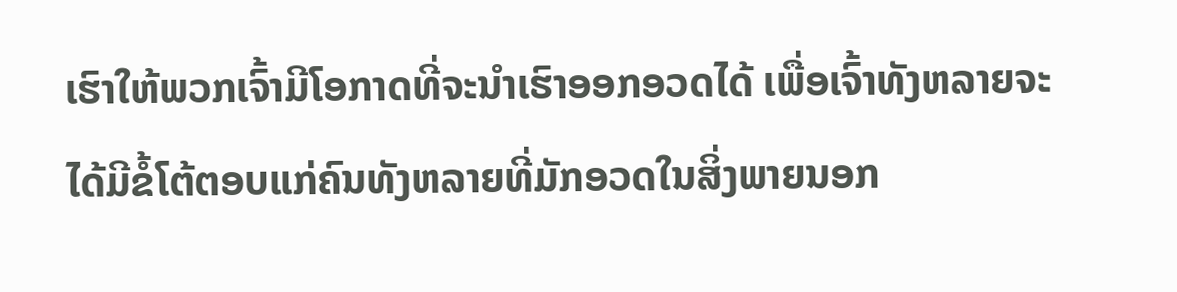ເຮົາໃຫ້ພວກເຈົ້າມີໂອກາດທີ່ຈະນຳເຮົາອອກອວດໄດ້ ເພື່ອເຈົ້າທັງຫລາຍຈະໄດ້ມີຂໍ້ໂຕ້ຕອບແກ່ຄົນທັງຫລາຍທີ່ມັກອວດໃນສິ່ງພາຍນອກ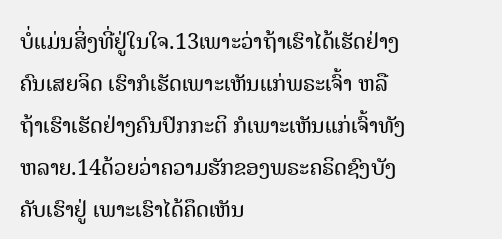ບໍ່ແມ່ນສິ່ງທີ່ຢູ່ໃນໃຈ.13ເພາະວ່າຖ້າເຮົາໄດ້ເຮັດຢ່າງຄົນເສຍຈິດ ເຮົາກໍເຮັດເພາະເຫັນແກ່ພຣະເຈົ້າ ຫລືຖ້າເຮົາເຮັດຢ່າງຄົນປົກກະຕິ ກໍເພາະເຫັນແກ່ເຈົ້າທັງຫລາຍ.14ດ້ວຍວ່າຄວາມຮັກຂອງພຣະຄຣິດຊົງບັງຄັບເຮົາຢູ່ ເພາະເຮົາໄດ້ຄຶດເຫັນ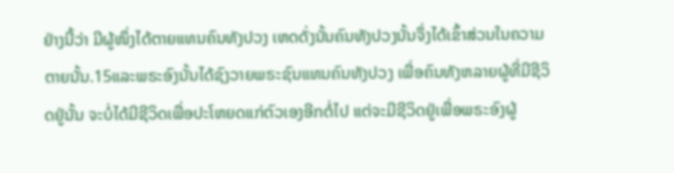ຢ່າງນີ້ວ່າ ມີຜູ້ໜຶ່ງໄດ້ຕາຍແທນຄົນທັງປວງ ເຫດດັ່ງນັ້ນຄົນທັງປວງນັ້ນຈຶ່ງໄດ້ເຂົ້າສ່ວນໃນຄວາມຕາຍນັ້ນ.15ແລະພຣະອົງນັ້ນໄດ້ຊົງວາຍພຣະຊົນແທນຄົນທັງປວງ ເພື່ອຄົນທັງຫລາຍຜູ້ທີ່ມີຊີວິດຢູ່ນັ້ນ ຈະບໍ່ໄດ້ມີຊີວິດເພື່ອປະໂຫຍດແກ່ຕົວເອງອີກຕໍ່ໄປ ແຕ່ຈະມີຊີວິດຢູ່ເພື່ອພຣະອົງຜູ້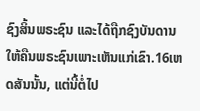ຊົງສິ້ນພຣະຊົນ ແລະໄດ້ຖືກຊົງບັນດານໃຫ້ຄືນພຣະຊົນເພາະເຫັນແກ່ເຂົາ.16ເຫດສັນນັ້ນ, ແຕ່ນີ້ຕໍ່ໄປ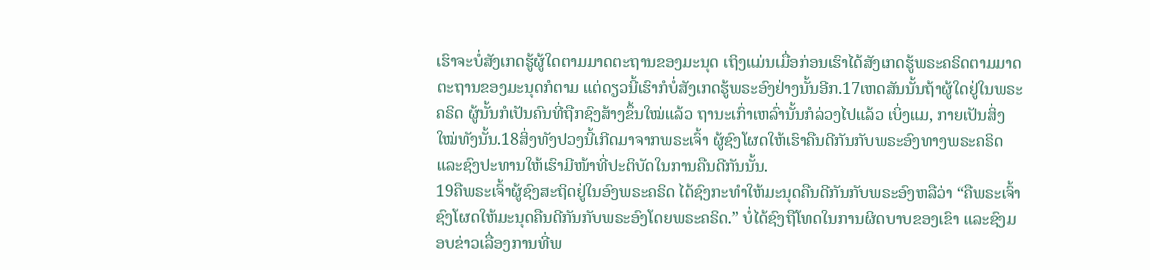ເຮົາຈະບໍ່ສັງເກດຮູ້ຜູ້ໃດຕາມມາດຕະຖານຂອງມະນຸດ ເຖິງແມ່ນເມື່ອກ່ອນເຮົາໄດ້ສັງເກດຮູ້ພຣະຄຣິດຕາມມາດຕະຖານຂອງມະນຸດກໍຕາມ ແຕ່ດຽວນີ້ເຮົາກໍບໍ່ສັງເກດຮູ້ພຣະອົງຢ່າງນັ້ນອີກ.17ເຫດສັນນັ້ນຖ້າຜູ້ໃດຢູ່ໃນພຣະຄຣິດ ຜູ້ນັ້ນກໍເປັນຄົນທີ່ຖືກຊົງສ້າງຂຶ້ນໃໝ່ແລ້ວ ຖານະເກົ່າເຫລົ່ານັ້ນກໍລ່ວງໄປແລ້ວ ເບິ່ງແມ, ກາຍເປັນສິ່ງໃໝ່ທັງນັ້ນ.18ສິ່ງທັງປວງນີ້ເກີດມາຈາກພຣະເຈົ້າ ຜູ້ຊົງໂຜດໃຫ້ເຮົາຄືນດີກັນກັບພຣະອົງທາງພຣະຄຣິດ ແລະຊົງປະທານໃຫ້ເຮົາມີໜ້າທີ່ປະຕິບັດໃນການຄືນດີກັນນັ້ນ.
19ຄືພຣະເຈົ້າຜູ້ຊົງສະຖິດຢູ່ໃນອົງພຣະຄຣິດ ໄດ້ຊົງກະທຳໃຫ້ມະນຸດຄືນດີກັນກັບພຣະອົງຫລືວ່າ “ຄືພຣະເຈົ້າຊົງໂຜດໃຫ້ມະນຸດຄືນດີກັນກັບພຣະອົງໂດຍພຣະຄຣິດ.” ບໍ່ໄດ້ຊົງຖືໂທດໃນການຜິດບາບຂອງເຂົາ ແລະຊົງມອບຂ່າວເລື່ອງການທີ່ພ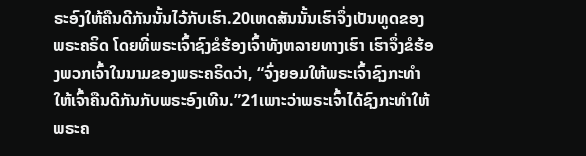ຣະອົງໃຫ້ຄືນດີກັນນັ້ນໄວ້ກັບເຮົາ.20ເຫດສັນນັ້ນເຮົາຈຶ່ງເປັນທູດຂອງພຣະຄຣິດ ໂດຍທີ່ພຣະເຈົ້າຊົງຂໍຮ້ອງເຈົ້າທັງຫລາຍທາງເຮົາ ເຮົາຈຶ່ງຂໍຮ້ອງພວກເຈົ້າໃນນາມຂອງພຣະຄຣິດວ່າ, “ຈົ່ງຍອມໃຫ້ພຣະເຈົ້າຊົງກະທຳໃຫ້ເຈົ້າຄືນດີກັນກັບພຣະອົງເທີນ.”21ເພາະວ່າພຣະເຈົ້າໄດ້ຊົງກະທຳໃຫ້ພຣະຄ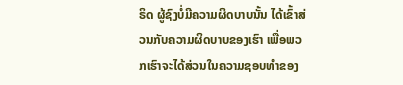ຣິດ ຜູ້ຊົງບໍ່ມີຄວາມຜິດບາບນັ້ນ ໄດ້ເຂົ້າສ່ວນກັບຄວາມຜິດບາບຂອງເຮົາ ເພື່ອພວກເຮົາຈະໄດ້ສ່ວນໃນຄວາມຊອບທຳຂອງ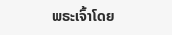ພຣະເຈົ້າໂດຍ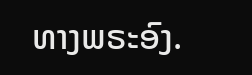ທາງພຣະອົງ.